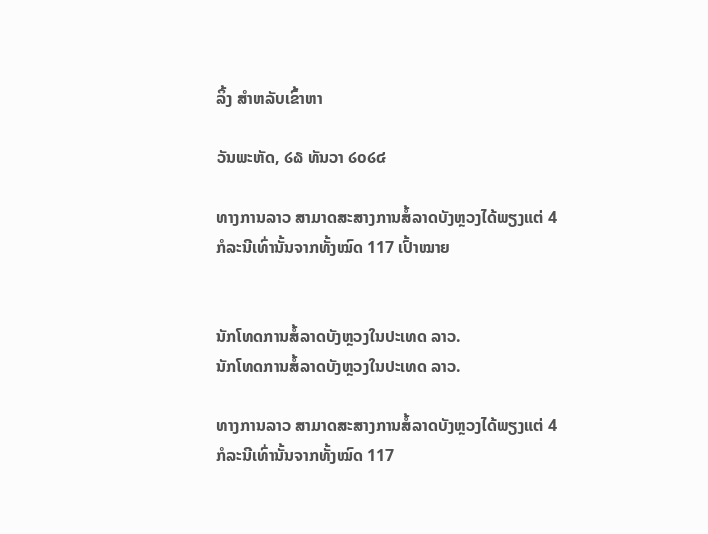ລິ້ງ ສຳຫລັບເຂົ້າຫາ

ວັນພະຫັດ, ໒໖ ທັນວາ ໒໐໒໔

ທາງການລາວ ສາມາດສະສາງການສໍ້ລາດບັງຫຼວງໄດ້ພຽງແຕ່ 4 ກໍລະນີເທົ່ານັ້ນຈາກທັ້ງໝົດ 117 ເປົ້າໝາຍ


ນັກໂທດການສໍ້ລາດບັງຫຼວງໃນປະເທດ ລາວ.
ນັກໂທດການສໍ້ລາດບັງຫຼວງໃນປະເທດ ລາວ.

ທາງການລາວ ສາມາດສະສາງການສໍ້ລາດບັງຫຼວງໄດ້ພຽງແຕ່ 4 ກໍລະນີເທົ່ານັ້ນຈາກທັ້ງໝົດ 117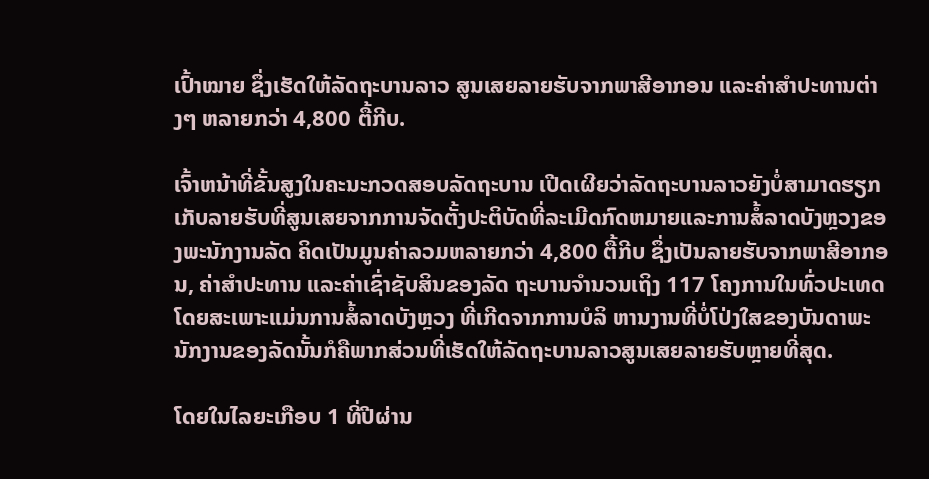ເປົ້າໝາຍ ຊຶ່ງເຮັດໃຫ້ລັດຖະບານລາວ ສູນເສຍລາຍຮັບຈາກພາສີອາກອນ ແລະຄ່າສໍາປະທານຕ່າງໆ ຫລາຍກວ່າ 4,800 ຕື້ກີບ.

ເຈົ້າຫນ້າທີ່ຂັ້ນສູງໃນຄະນະກວດສອບລັດຖະບານ ເປີດເຜີຍວ່າລັດຖະບານລາວຍັງບໍ່ສາມາດຮຽກເກັບລາຍຮັບທີ່ສູນເສຍຈາກການຈັດຕັ້ງປະຕິບັດທີ່ລະເມີດກົດຫມາຍແລະການສໍ້ລາດບັງຫຼວງຂອງພະນັກງານລັດ ຄິດເປັນມູນຄ່າລວມຫລາຍກວ່າ 4,800 ຕື້ກີບ ຊຶ່ງເປັນລາຍຮັບຈາກພາສີອາກອນ, ຄ່າສໍາປະທານ ແລະຄ່າເຊົ່າຊັບສິນຂອງລັດ ຖະບານຈໍານວນເຖິງ 117 ໂຄງການໃນທົ່ວປະເທດ ໂດຍສະເພາະແມ່ນການສໍ້ລາດບັງຫຼວງ ທີ່ເກີດຈາກການບໍລິ ຫານງານທີ່ບໍ່ໂປ່ງໃສຂອງບັນດາພະນັກງານຂອງລັດນັ້ນກໍຄືພາກສ່ວນທີ່ເຮັດໃຫ້ລັດຖະບານລາວສູນເສຍລາຍຮັບຫຼາຍທີ່ສຸດ.

ໂດຍໃນໄລຍະເກືອບ 1 ທີ່ປີຜ່ານ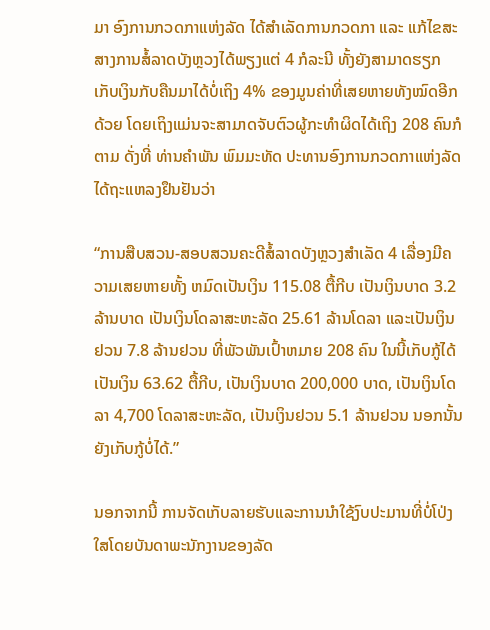ມາ ອົງການກວດກາແຫ່ງລັດ ໄດ້ສໍາເລັດການກວດກາ ແລະ ແກ້ໄຂສະສາງການສໍ້ລາດບັງຫຼວງໄດ້ພຽງແຕ່ 4 ກໍລະນີ ທັ້ງຍັງສາມາດຮຽກເກັບເງິນກັບຄືນມາໄດ້ບໍ່ເຖິງ 4% ຂອງມູນຄ່າທີ່ເສຍຫາຍທັງໝົດອີກດ້ວຍ ໂດຍເຖິງແມ່ນຈະສາມາດຈັບຕົວຜູ້ກະທຳຜິດໄດ້ເຖິງ 208 ຄົນກໍຕາມ ດັ່ງທີ່ ທ່ານຄຳພັນ ພົມມະທັດ ປະທານອົງການກວດກາແຫ່ງລັດ ໄດ້ຖະແຫລງຢຶນຢັນວ່າ

“ການສືບສວນ-ສອບສວນຄະດີສໍ້ລາດບັງຫຼວງສຳເລັດ 4 ເລື່ອງມີຄວາມເສຍຫາຍທັ້ງ ຫມົດເປັນເງິນ 115.08 ຕື້ກີບ ເປັນເງິນບາດ 3.2 ລ້ານບາດ ເປັນເງິນໂດລາສະຫະລັດ 25.61 ລ້ານໂດລາ ແລະເປັນເງິນຢວນ 7.8 ລ້ານຢວນ ທີ່ພັວພັນເປົ້າຫມາຍ 208 ຄົນ ໃນນີ້ເກັບກູ້ໄດ້ເປັນເງິນ 63.62 ຕື້ກີບ, ເປັນເງິນບາດ 200,000 ບາດ, ເປັນເງິນໂດລາ 4,700 ໂດລາສະຫະລັດ, ເປັນເງິນຢວນ 5.1 ລ້ານຢວນ ນອກນັ້ນຍັງເກັບກູ້ບໍ່ໄດ້.”

ນອກຈາກນີ້ ການຈັດເກັບລາຍຮັບແລະການນຳໃຊ້ງົບປະມານທີ່ບໍ່ໂປ່ງໃສໂດຍບັນດາພະນັກງານຂອງລັດ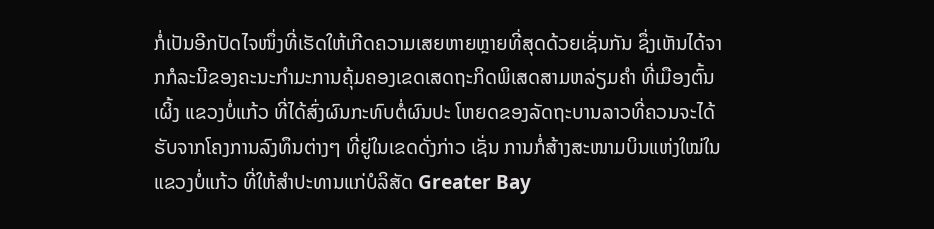ກໍ່ເປັນອີກປັດໄຈໜຶ່ງທີ່ເຮັດໃຫ້ເກີດຄວາມເສຍຫາຍຫຼາຍທີ່ສຸດດ້ວຍເຊັ່ນກັນ ຊຶ່ງເຫັນໄດ້ຈາກກໍລະນີຂອງຄະນະກໍາມະການຄຸ້ມຄອງເຂດເສດຖະກິດພິເສດສາມຫລ່ຽມຄໍາ ທີ່ເມືອງຕົ້ນເຜິ້ງ ແຂວງບໍ່ແກ້ວ ທີ່ໄດ້ສົ່ງຜົນກະທົບຕໍ່ຜົນປະ ໂຫຍດຂອງລັດຖະບານລາວທີ່ຄວນຈະໄດ້ຮັບຈາກໂຄງການລົງທຶນຕ່າງໆ ທີ່ຍູ່ໃນເຂດດັ່ງກ່າວ ເຊັ່ນ ການກໍ່ສ້າງສະໜາມບິນແຫ່ງໃໝ່ໃນແຂວງບໍ່ແກ້ວ ທີ່ໃຫ້ສໍາປະທານແກ່ບໍລິສັດ Greater Bay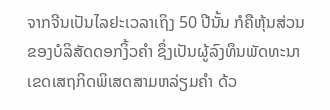ຈາກຈີນເປັນໄລຢະເວລາເຖິງ 50 ປີນັ້ນ ກໍຄືຫຸ້ນສ່ວນຂອງບໍລິສັດດອກງິ້ວຄໍາ ຊຶ່ງເປັນຜູ້ລົງທຶນພັດທະນາເຂດເສຖກິດພິເສດສາມຫລ່ຽມຄຳ ດ້ວ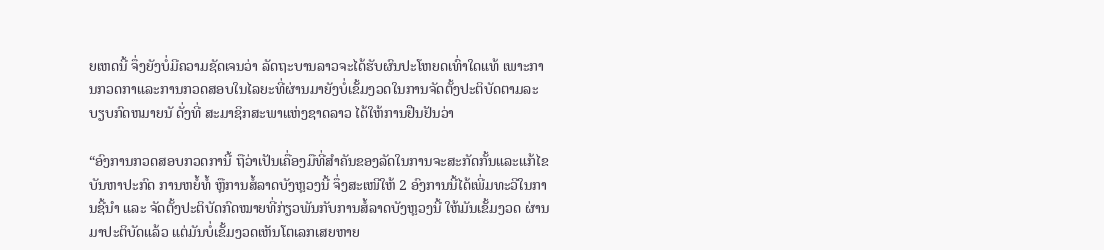ຍເຫດນີ້ ຈຶ່ງຍັງບໍ່ມີຄວາມຊັດເຈນວ່າ ລັດຖະບານລາວຈະໄດ້ຮັບຜົນປະໂຫຍດເທົ່າໃດແທ້ ເພາະການກວດກາແລະການກວດສອບໃນໄລຍະທີ່ຜ່ານມາຍັງບໍ່ເຂັ້ມງວດໃນການຈັດຕັ້ງປະຕິບັດຕາມລະບຽບກົດຫມາຍນັ ດັ່ງທີ່ ສະມາຊິກສະພາແຫ່ງຊາດລາວ ໄດ້ໃຫ້ການຢືນຢັນວ່າ

“ອົງການກວດສອບກວດການີ້ ຖືວ່າເປັນເຄື່ອງມືທີ່ສຳຄັນຂອງລັດໃນການຈະສະກັດກັ້ນແລະແກ້ໄຂບັນຫາປະກົດ ການຫຍໍ້ທໍ້ ຫຼືການສໍ້ລາດບັງຫຼວງນີ້ ຈຶ່ງສະເໜີໃຫ້ 2 ອົງການນີ້ໄດ້ເພີ່ມທະວີໃນການຊີ້ນຳ ແລະ ຈັດຕັ້ງປະຕິບັດກົດໝາຍທີ່ກ່ຽວພັນກັບການສໍ້ລາດບັງຫຼວງນີ້ ໃຫ້ມັນເຂັ້ມງວດ ຜ່ານມາປະຕິບັດແລ້ວ ແຕ່ມັນບໍ່ເຂັ້ມງວດເຫັນໂຕເລກເສຍຫາຍ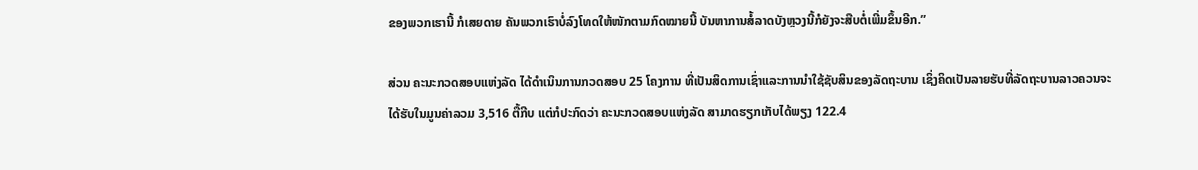ຂອງພວກເຮານີ້ ກໍເສຍດາຍ ຄັນພວກເຮົາບໍ່ລົງໂທດໃຫ້ໜັກຕາມກົດໝາຍນີ້ ບັນຫາການສໍ້ລາດບັງຫຼວງນີ້ກໍຍັງຈະສືບຕໍ່ເພີ່ມຂຶ້ນອີກ.”

ສ່ວນ ຄະນະກວດສອບແຫ່ງລັດ ໄດ້ດຳເນິນການກວດສອບ 25 ໂຄງການ ທີ່ເປັນສິດການເຊົ່າແລະການນຳໃຊ້ຊັບສິນຂອງລັດຖະບານ ເຊິ່ງຄິດເປັນລາຍຮັບທີ່ລັດຖະບານລາວຄວນຈະໄດ້ຮັບໃນມູນຄ່າລວມ 3,516 ຕື້ກີບ ແຕ່ກໍປະກົດວ່າ ຄະນະກວດສອບແຫ່ງລັດ ສາມາດຮຽກເກັບໄດ້ພຽງ 122.4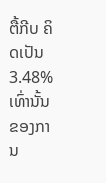ຕື້ກີບ ຄິດເປັນ 3.48% ເທົ່ານັ້ນຂອງການ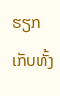ຮຽກເກັບທັ້ງ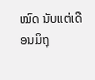ໝົດ ນັບແຕ່ເດືອນມິຖຸ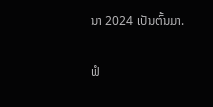ນາ 2024 ເປັນຕົ້ນມາ.

ຟໍ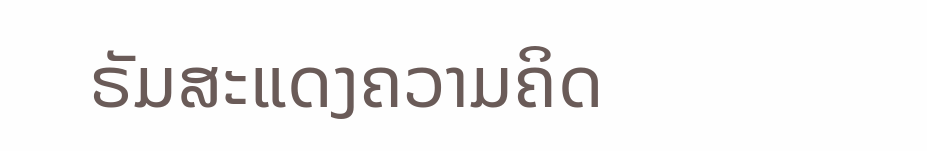ຣັມສະແດງຄວາມຄິດ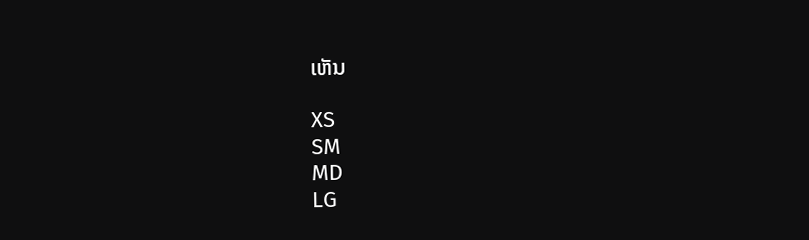ເຫັນ

XS
SM
MD
LG